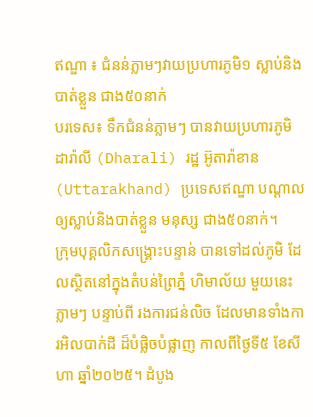ឥណ្ឌា ៖ ជំនន់ភ្លាមៗវាយប្រហារភូមិ១ ស្លាប់និងបាត់ខ្លួន ជាង៥០នាក់
បរទេស៖ ទឹកជំនន់ភ្លាមៗ បានវាយប្រហារភូមិ ដារ៉ាលី (Dharali) រដ្ឋ អ៊ូតារ៉ាខាន (Uttarakhand) ប្រទេសឥណ្ឌា បណ្តាលឲ្យស្លាប់និងបាត់ខ្លួន មនុស្ស ជាង៥០នាក់។
ក្រុមបុគ្គលិកសង្គ្រោះបន្ទាន់ បានទៅដល់ភូមិ ដែលស្ថិតនៅក្នុងតំបន់ព្រៃភ្នំ ហិមាល័យ មួយនេះ ភ្លាមៗ បន្ទាប់ពី រងការជន់លិច ដែលមានទាំងការអិលបាក់ដី ដ៏បំផ្លិចបំផ្លាញ កាលពីថ្ងៃទី៥ ខែសីហា ឆ្នាំ២០២៥។ ដំបូង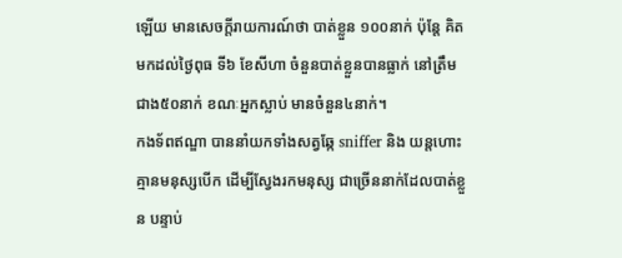ឡើយ មានសេចក្តីរាយការណ៍ថា បាត់ខ្លួន ១០០នាក់ ប៉ុន្តែ គិតមកដល់ថ្ងៃពុធ ទី៦ ខែសីហា ចំនួនបាត់ខ្លួនបានធ្លាក់ នៅត្រឹមជាង៥០នាក់ ខណៈអ្នកស្លាប់ មានចំនួន៤នាក់។
កងទ័ពឥណ្ឌា បាននាំយកទាំងសត្វឆ្កែ sniffer និង យន្តហោះគ្មានមនុស្សបើក ដើម្បីស្វែងរកមនុស្ស ជាច្រើននាក់ដែលបាត់ខ្លួន បន្ទាប់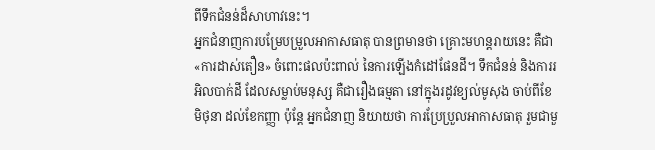ពីទឹកជំនន់ដ៏សាហាវនេះ។
អ្នកជំនាញការបម្រែបម្រួលអាកាសធាតុ បានព្រមានថា គ្រោះមហន្តរាយនេះ គឺជា «ការដាស់តឿន» ចំពោះផលប៉ះពាល់ នៃការឡើងកំដៅផែនដី។ ទឹកជំនន់ និងការរអិលបាក់ដី ដែលសម្លាប់មនុស្ស គឺជារឿងធម្មតា នៅក្នុងរដូវខ្យល់មូសុង ចាប់ពីខែមិថុនា ដល់ខែកញ្ញា ប៉ុន្តែ អ្នកជំនាញ និយាយថា ការប្រែប្រួលអាកាសធាតុ រួមជាមួ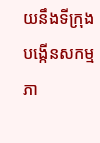យនឹងទីក្រុងបង្កើនសកម្មភា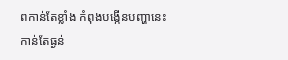ពកាន់តែខ្លាំង កំពុងបង្កើនបញ្ហានេះ កាន់តែធ្ងន់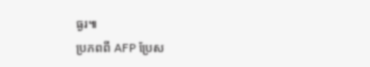ធ្ងរ៕
ប្រភពពី AFP ប្រែស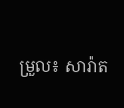ម្រួល៖ សារ៉ាត